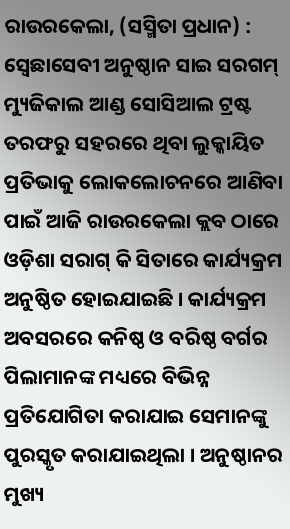ରାଉରକେଲା, (ସସ୍ମିତା ପ୍ରଧାନ) : ସ୍ୱେଛାସେବୀ ଅନୁଷ୍ଠାନ ସାଇ ସରଗମ୍ ମ୍ୟୁଜିକାଲ ଆଣ୍ଡ ସୋସିଆଲ ଟ୍ରଷ୍ଟ ତରଫରୁ ସହରରେ ଥିବା ଲୁକ୍କାୟିତ ପ୍ରତିଭାକୁ ଲୋକଲୋଚନରେ ଆଣିବା ପାଇଁ ଆଜି ରାଉରକେଲା କ୍ଲବ ଠାରେ ଓଡ଼ିଶା ସରାଗ୍ କି ସିତାରେ କାର୍ଯ୍ୟକ୍ରମ ଅନୁଷ୍ଠିତ ହୋଇଯାଇଛି । କାର୍ଯ୍ୟକ୍ରମ ଅବସରରେ କନିଷ୍ଠ ଓ ବରିଷ୍ଠ ବର୍ଗର ପିଲାମାନଙ୍କ ମଧ୍ୟରେ ବିଭିନ୍ନ ପ୍ରତିଯୋଗିତା କରାଯାଇ ସେମାନଙ୍କୁ ପୁରସ୍କୃତ କରାଯାଇଥିଲା । ଅନୁଷ୍ଠାନର ମୁଖ୍ୟ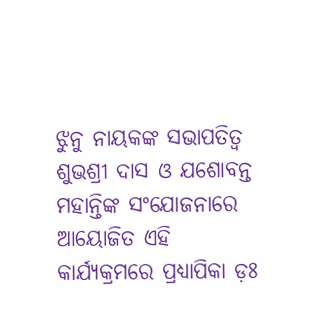ଝୁନୁ ନାୟକଙ୍କ ସଭାପତିତ୍ୱ ଶୁଭଶ୍ରୀ ଦାସ ଓ ଯଶୋବନ୍ତ ମହାନ୍ତିଙ୍କ ସଂଯୋଜନାରେ ଆୟୋଜିତ ଏହି କାର୍ଯ୍ୟକ୍ରମରେ ପ୍ରଧ୍ୟାପିକା ଡ଼ଃ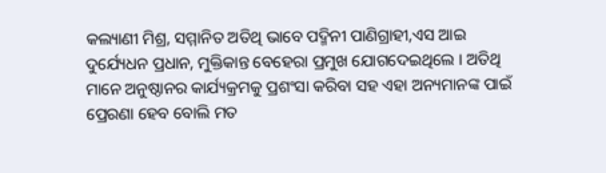କଲ୍ୟାଣୀ ମିଶ୍ର, ସମ୍ମାନିତ ଅତିଥି ଭାବେ ପଦ୍ମିନୀ ପାଣିଗ୍ରାହୀ,ଏସ ଆଇ ଦୁର୍ଯ୍ୟେଧନ ପ୍ରଧାନ, ମୁକ୍ତିକାନ୍ତ ବେହେରା ପ୍ରମୁଖ ଯୋଗଦେଇଥିଲେ । ଅତିଥି ମାନେ ଅନୁଷ୍ଠାନର କାର୍ଯ୍ୟକ୍ରମକୁ ପ୍ରଶଂସା କରିବା ସହ ଏହା ଅନ୍ୟମାନଙ୍କ ପାଇଁ ପ୍ରେରଣା ହେବ ବୋଲି ମତ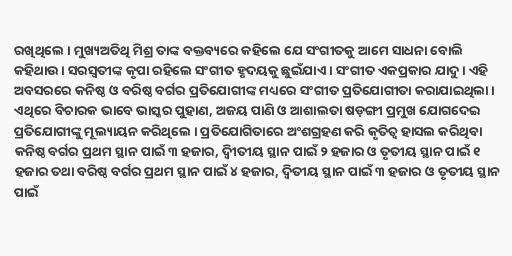ରଖିଥିଲେ । ମୁଖ୍ୟଅତିଥି ମିଶ୍ର ତାଙ୍କ ବକ୍ତବ୍ୟରେ କହିଲେ ଯେ ସଂଗୀତକୁ ଆମେ ସାଧନା ବୋଲି କହିଥାଉ । ସରସ୍ଵତୀଙ୍କ କୃପା ରହିଲେ ସଂଗୀତ ହୃଦୟକୁ ଛୁଇଁଯାଏ । ସଂଗୀତ ଏକପ୍ରକାର ଯାଦୁ । ଏହି ଅବସରରେ କନିଷ୍ଠ ଓ ବରିଷ୍ଠ ବର୍ଗର ପ୍ରତିଯୋଗୀଙ୍କ ମଧ୍ୟରେ ସଂଗୀତ ପ୍ରତିଯୋଗୀତା କରାଯାଇଥିଲା । ଏଥିରେ ବିଚାରକ ଭାବେ ଭାସ୍କର ପୁହାଣ, ଅଜୟ ପାଣି ଓ ଆଶାଲତା ଷଡ଼ଙ୍ଗୀ ପ୍ରମୁଖ ଯୋଗଦେଇ ପ୍ରତିଯୋଗୀଙ୍କୁ ମୂଲ୍ୟାୟନ କରିଥିଲେ । ପ୍ରତିଯୋଗିତାରେ ଅଂଶଗ୍ରହଣ କରି କୃତିତ୍ୱ ହାସଲ କରିଥିବା କନିଷ୍ଠ ବର୍ଗର ପ୍ରଥମ ସ୍ଥାନ ପାଇଁ ୩ ହଜାର, ଦ୍ୱିୀତୀୟ ସ୍ଥାନ ପାଇଁ ୨ ହଜାର ଓ ତୃତୀୟ ସ୍ଥାନ ପାଇଁ ୧ ହଜାର ତଥା ବରିଷ୍ଠ ବର୍ଗର ପ୍ରଥମ ସ୍ଥାନ ପାଇଁ ୪ ହଜାର, ଦ୍ୱିତୀୟ ସ୍ଥାନ ପାଇଁ ୩ ହଜାର ଓ ତୃତୀୟ ସ୍ଥାନ ପାଇଁ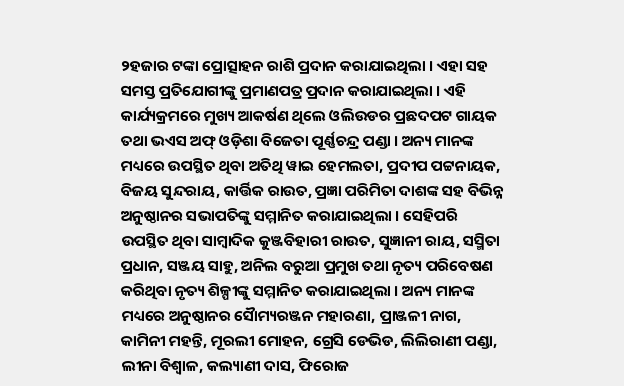୨ହଜାର ଟଙ୍କା ପ୍ରୋତ୍ସାହନ ରାଶି ପ୍ରଦାନ କରାଯାଇଥିଲା । ଏହା ସହ ସମସ୍ତ ପ୍ରତିଯୋଗୀଙ୍କୁ ପ୍ରମାଣପତ୍ର ପ୍ରଦାନ କରାଯାଇଥିଲା । ଏହି କାର୍ଯ୍ୟକ୍ରମରେ ମୁଖ୍ୟ ଆକର୍ଷଣ ଥିଲେ ଓଲିଉଡର ପ୍ରଛଦପଟ ଗାୟକ ତଥା ଭଏସ ଅଫ୍ ଓଡ଼ିଶା ବିଜେତା ପୂର୍ଣ୍ଣଚନ୍ଦ୍ର ପଣ୍ଡା । ଅନ୍ୟ ମାନଙ୍କ ମଧ୍ୟରେ ଉପସ୍ଥିତ ଥିବା ଅତିଥି ୱାଇ ହେମଲତା, ପ୍ରଦୀପ ପଟ୍ଟନାୟକ, ବିଜୟ ସୁନ୍ଦରାୟ, କାର୍ତ୍ତିକ ରାଉତ, ପ୍ରଜ୍ଞା ପରିମିତା ଦାଶଙ୍କ ସହ ବିଭିନ୍ନ ଅନୁଷ୍ଠାନର ସଭାପତିଙ୍କୁ ସମ୍ମାନିତ କରାଯାଇଥିଲା । ସେହିପରି ଉପସ୍ଥିତ ଥିବା ସାମ୍ବାଦିକ କୁଞ୍ଜବିହାରୀ ରାଉତ, ସୁଜ୍ଞାନୀ ରାୟ, ସସ୍ମିତା ପ୍ରଧାନ, ସଞ୍ଜୟ ସାହୁ, ଅନିଲ ବରୁଆ ପ୍ରମୁଖ ତଥା ନୃତ୍ୟ ପରିବେଷଣ କରିଥିବା ନୃତ୍ୟ ଶିଳ୍ପୀଙ୍କୁ ସମ୍ମାନିତ କରାଯାଇଥିଲା । ଅନ୍ୟ ମାନଙ୍କ ମଧ୍ୟରେ ଅନୁଷ୍ଠାନର ସୈାମ୍ୟରଞ୍ଜନ ମହାରଣା, ପ୍ରାଞ୍ଜଳୀ ନାଗ, କାମିନୀ ମହନ୍ତି, ମୂରଲୀ ମୋହନ, ଗ୍ରେସି ଡେଭିଡ, ଲିଲିରାଣୀ ପଣ୍ଡା, ଲୀନା ବିଶ୍ୱାଳ, କଲ୍ୟାଣୀ ଦାସ, ଫିରୋଜ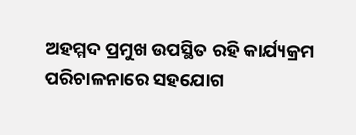ଅହମ୍ମଦ ପ୍ରମୁଖ ଉପସ୍ଥିତ ରହି କାର୍ଯ୍ୟକ୍ରମ ପରିଚାଳନାରେ ସହଯୋଗ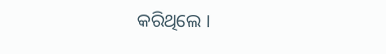କରିଥିଲେ ।